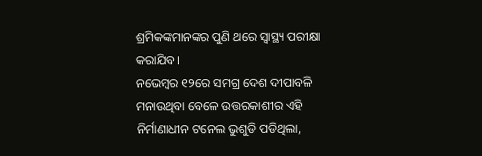ଶ୍ରମିକଙ୍କମାନଙ୍କର ପୁଣି ଥରେ ସ୍ୱାସ୍ଥ୍ୟ ପରୀକ୍ଷା କରାଯିବ।
ନଭେମ୍ବର ୧୨ରେ ସମଗ୍ର ଦେଶ ଦୀପାବଳି ମନାଉଥିବା ବେଳେ ଉତ୍ତରକାଶୀର ଏହି ନିର୍ମାଣାଧୀନ ଟନେଲ ଭୁଶୁଡି ପଡିଥିଲା,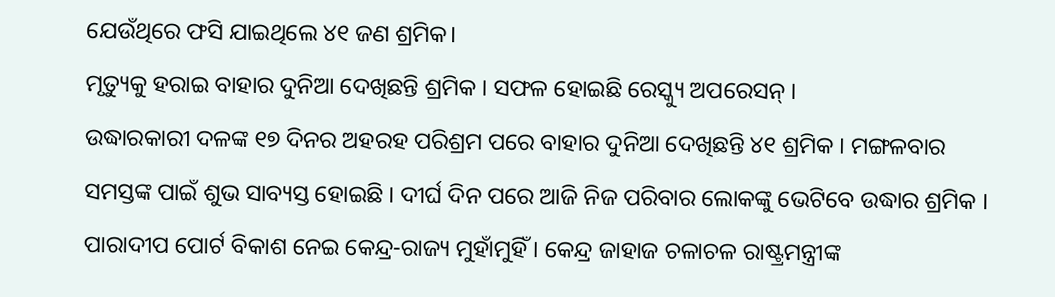ଯେଉଁଥିରେ ଫସି ଯାଇଥିଲେ ୪୧ ଜଣ ଶ୍ରମିକ।
ମୃତ୍ୟୁକୁ ହରାଇ ବାହାର ଦୁନିଆ ଦେଖିଛନ୍ତି ଶ୍ରମିକ । ସଫଳ ହୋଇଛି ରେସ୍କ୍ୟୁ ଅପରେସନ୍ ।
ଉଦ୍ଧାରକାରୀ ଦଳଙ୍କ ୧୭ ଦିନର ଅହରହ ପରିଶ୍ରମ ପରେ ବାହାର ଦୁନିଆ ଦେଖିଛନ୍ତି ୪୧ ଶ୍ରମିକ । ମଙ୍ଗଳବାର ସମସ୍ତଙ୍କ ପାଇଁ ଶୁଭ ସାବ୍ୟସ୍ତ ହୋଇଛି । ଦୀର୍ଘ ଦିନ ପରେ ଆଜି ନିଜ ପରିବାର ଲୋକଙ୍କୁ ଭେଟିବେ ଉଦ୍ଧାର ଶ୍ରମିକ ।
ପାରାଦୀପ ପୋର୍ଟ ବିକାଶ ନେଇ କେନ୍ଦ୍ର-ରାଜ୍ୟ ମୁହାଁମୁହିଁ । କେନ୍ଦ୍ର ଜାହାଜ ଚଳାଚଳ ରାଷ୍ଟ୍ରମନ୍ତ୍ରୀଙ୍କ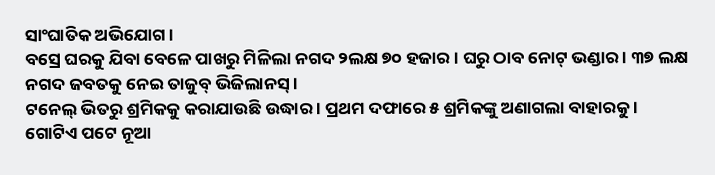ସାଂଘାତିକ ଅଭିଯୋଗ ।
ବସ୍ରେ ଘରକୁ ଯିବା ବେଳେ ପାଖରୁ ମିଳିଲା ନଗଦ ୨ଲକ୍ଷ ୭୦ ହଜାର । ଘରୁ ଠାବ ନୋଟ୍ ଭଣ୍ଡାର । ୩୭ ଲକ୍ଷ ନଗଦ ଜବତକୁ ନେଇ ତାଜୁବ୍ ଭିଜିଲାନସ୍ ।
ଟନେଲ୍ ଭିତରୁ ଶ୍ରମିକକୁ କରାଯାଉଛି ଉଦ୍ଧାର । ପ୍ରଥମ ଦଫାରେ ୫ ଶ୍ରମିକଙ୍କୁ ଅଣାଗଲା ବାହାରକୁ ।
ଗୋଟିଏ ପଟେ ନୂଆ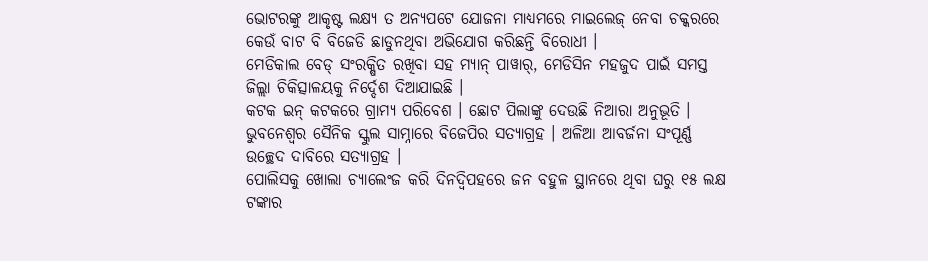ଭୋଟରଙ୍କୁ ଆକୃଷ୍ଟ ଲକ୍ଷ୍ୟ ତ ଅନ୍ୟପଟେ ଯୋଜନା ମାଧ୍ୟମରେ ମାଇଲେଜ୍ ନେବା ଚକ୍କରରେ କେଉଁ ବାଟ ବି ବିଜେଡି ଛାଡୁନଥିବା ଅଭିଯୋଗ କରିଛନ୍ତି ବିରୋଧୀ ।
ମେଡିକାଲ ବେଡ୍ ସଂରକ୍ଷିତ ରଖିବା ସହ ମ୍ୟାନ୍ ପାୱାର୍, ମେଡିସିନ ମହଜୁଦ ପାଇଁ ସମସ୍ତ ଜିଲ୍ଲା ଚିକିତ୍ସାଳୟକୁ ନିର୍ଦ୍ଦେଶ ଦିଆଯାଇଛି ।
କଟକ ଇନ୍ କଟକରେ ଗ୍ରାମ୍ୟ ପରିବେଶ । ଛୋଟ ପିଲାଙ୍କୁ ଦେଉଛି ନିଆରା ଅନୁଭୂତି ।
ଭୁବନେଶ୍ବର ସୈନିକ ସ୍କୁଲ ସାମ୍ନାରେ ବିଜେପିର ସତ୍ୟାଗ୍ରହ । ଅଳିଆ ଆବର୍ଜନା ସଂପୂର୍ଣ୍ଣ ଉଚ୍ଛେଦ ଦାବିରେ ସତ୍ୟାଗ୍ରହ ।
ପୋଲିସକୁ ଖୋଲା ଚ୍ୟାଲେଂଜ କରି ଦିନଦ୍ୱିପହରେ ଜନ ବହୁଳ ସ୍ଥାନରେ ଥିବା ଘରୁ ୧୫ ଲକ୍ଷ ଟଙ୍କାର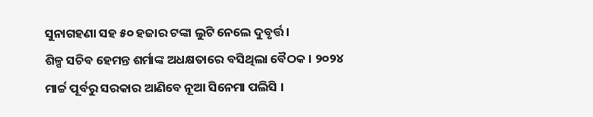ସୁନାଗହଣା ସହ ୫୦ ହଜାର ଟଙ୍କା ଲୁଟି ନେଲେ ଦୁବୃର୍ତ୍ତ।
ଶିଳ୍ପ ସଚିବ ହେମନ୍ତ ଶର୍ମାଙ୍କ ଅଧକ୍ଷତାରେ ବସିଥିଲା ବୈଠକ । ୨୦୨୪ ମାର୍ଚ୍ଚ ପୂର୍ବରୁ ସରକାର ଆଣିବେ ନୂଆ ସିନେମା ପଲିସି ।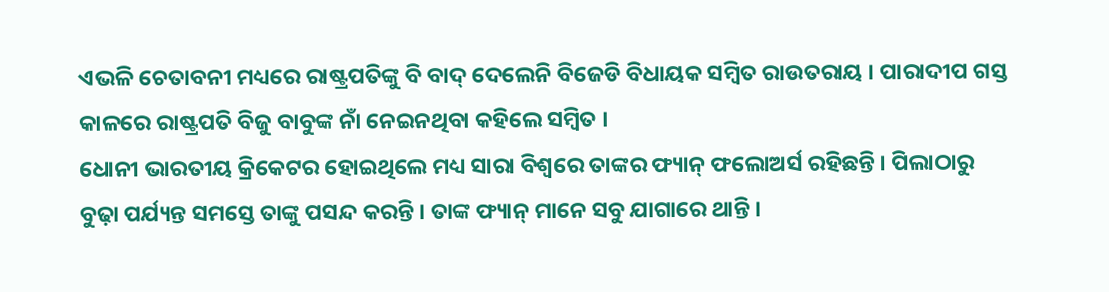ଏଭଳି ଚେତାବନୀ ମଧ୍ୟରେ ରାଷ୍ଟ୍ରପତିଙ୍କୁ ବି ବାଦ୍ ଦେଲେନି ବିଜେଡି ବିଧାୟକ ସମ୍ବିତ ରାଉତରାୟ । ପାରାଦୀପ ଗସ୍ତ କାଳରେ ରାଷ୍ଟ୍ରପତି ବିଜୁ ବାବୁଙ୍କ ନାଁ ନେଇନଥିବା କହିଲେ ସମ୍ବିତ ।
ଧୋନୀ ଭାରତୀୟ କ୍ରିକେଟର ହୋଇଥିଲେ ମଧ୍ୟ ସାରା ବିଶ୍ୱରେ ତାଙ୍କର ଫ୍ୟାନ୍ ଫଲୋଅର୍ସ ରହିଛନ୍ତି । ପିଲାଠାରୁ ବୁଢ଼ା ପର୍ଯ୍ୟନ୍ତ ସମସ୍ତେ ତାଙ୍କୁ ପସନ୍ଦ କରନ୍ତି । ତାଙ୍କ ଫ୍ୟାନ୍ ମାନେ ସବୁ ଯାଗାରେ ଥାନ୍ତି ।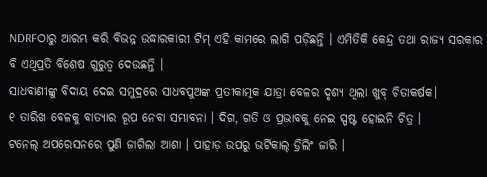NDRFଠାରୁ ଆରମ୍ଭ କରି ବିଭନ୍ନ ଉଦ୍ଧାରକାରୀ ଟିମ୍ ଏହି କାମରେ ଲାଗି ପଡ଼ିଛନ୍ତି । ଏମିତିକି କେନ୍ଦ୍ର ତଥା ରାଜ୍ୟ ସରକାର ବି ଏଥିପ୍ରତି ବିଶେଷ ଗୁରୁତ୍ୱ ଦେଉଛନ୍ତି ।
ସାଧବାଣୀଙ୍କୁ ବିଦାୟ ଦେଇ ସମୁଦ୍ରରେ ସାଧବପୁଅଙ୍କ ପ୍ରତୀକାତ୍ମକ ଯାତ୍ରା ବେଳର ଦୃଶ୍ୟ ଥିଲା ଖୁବ୍ ଚିତାକର୍ଷକ।
୧ ତାରିଖ ବେଳକୁ ବାତ୍ୟାର ରୂପ ନେବା ସମ୍ଭାବନା । ଦିଗ, ଗତି ଓ ପ୍ରଭାବକୁ ନେଇ ସ୍ପଷ୍ଟ ହୋଇନି ଚିତ୍ର ।
ଟନେଲ୍ ଅପରେସନରେ ପୁଣି ଜାଗିଲା ଆଶା । ପାହାଡ଼ ଉପରୁ ଭର୍ଟିକାଲ୍ ଡ୍ରିଲିଂ ଜାରି ।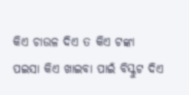କିଏ ଚାଉଳ ଦିଏ ତ କିଏ ଟଙ୍କା ପଇସା କିଏ ଖାଇବା ପାଇଁ ବିସ୍କୁଟ ଦିଏ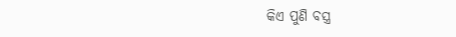କିଏ ପୁଣି ବସ୍ତ୍ର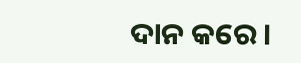ଦାନ କରେ।